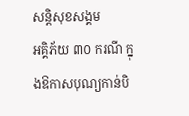សន្តិសុខសង្គម
អគ្គិភ័យ ៣០ ករណី ក្នុងឱកាសបុណ្យកាន់បិ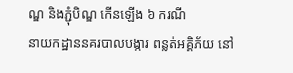ណ្ឌ និងភ្ជុំបិណ្ឌ កើនឡើង ៦ ករណី
នាយកដ្ឋាននគរបាលបង្ការ ពន្លត់អគ្គិភ័យ នៅ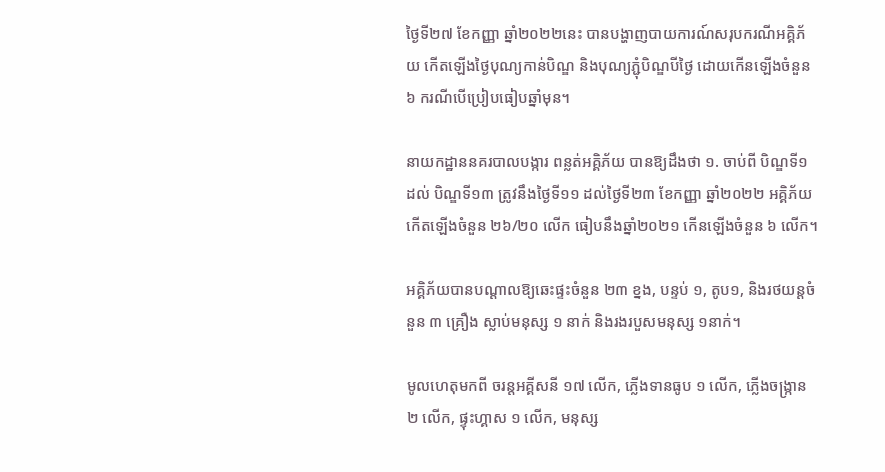ថ្ងៃទី២៧ ខែកញ្ញា ឆ្នាំ២០២២នេះ បានបង្ហាញបាយការណ៍សរុបករណីអគ្គិភ័យ កើតឡើងថ្ងៃបុណ្យកាន់បិណ្ឌ និងបុណ្យភ្ជុំបិណ្ឌបីថ្ងៃ ដោយកើនឡើងចំនួន ៦ ករណីបើប្រៀបធៀបឆ្នាំមុន។

នាយកដ្ឋាននគរបាលបង្ការ ពន្លត់អគ្គិភ័យ បានឱ្យដឹងថា ១. ចាប់ពី បិណ្ឌទី១ ដល់ បិណ្ឌទី១៣ ត្រូវនឹងថ្ងៃទី១១ ដល់ថ្ងៃទី២៣ ខែកញ្ញា ឆ្នាំ២០២២ អគ្គិភ័យកើតឡើងចំនួន ២៦/២០ លើក ធៀបនឹងឆ្នាំ២០២១ កើនឡើងចំនួន ៦ លើក។

អគ្គិភ័យបានបណ្ដាលឱ្យឆេះផ្ទះចំនួន ២៣ ខ្នង, បន្ទប់ ១, តូប១, និងរថយន្តចំនួន ៣ គ្រឿង ស្លាប់មនុស្ស ១ នាក់ និងរងរបួសមនុស្ស ១នាក់។

មូលហេតុមកពី ចរន្តអគ្គីសនី ១៧ លើក, ភ្លើងទានធូប ១ លើក, ភ្លើងចង្ក្រាន ២ លើក, ផ្ទុះហ្គាស ១ លើក, មនុស្ស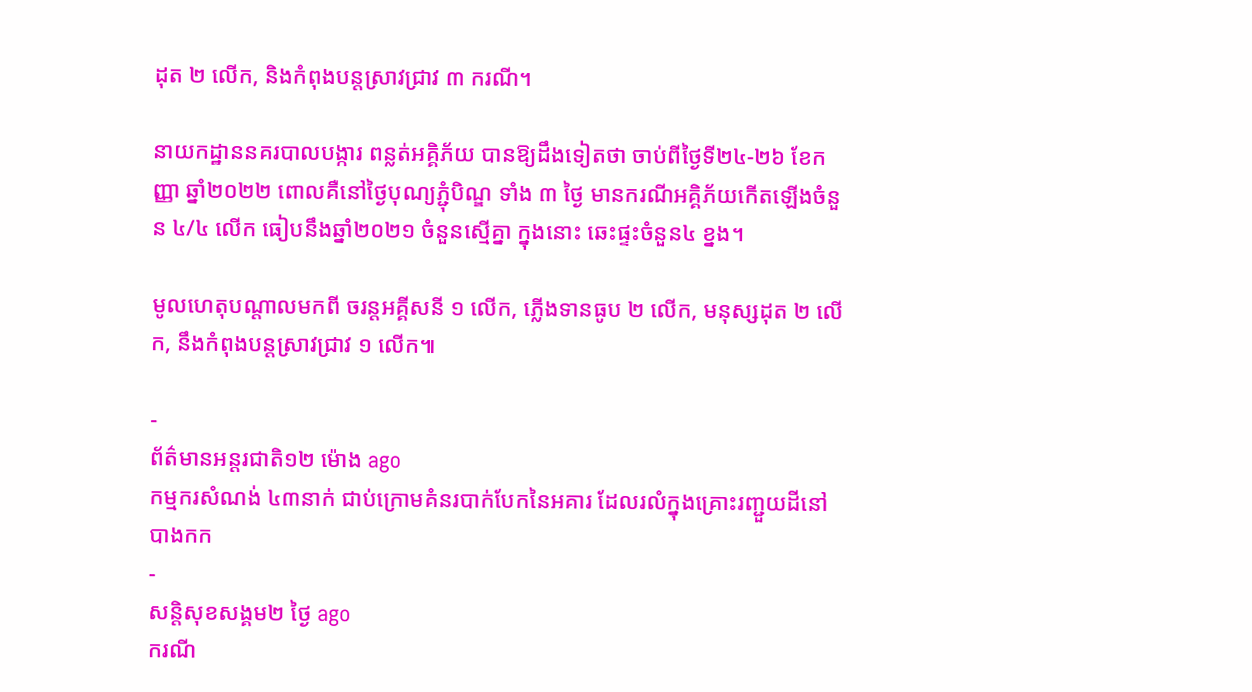ដុត ២ លើក, និងកំពុងបន្តស្រាវជ្រាវ ៣ ករណី។

នាយកដ្ឋាននគរបាលបង្ការ ពន្លត់អគ្គិភ័យ បានឱ្យដឹងទៀតថា ចាប់ពីថ្ងៃទី២៤-២៦ ខែកញ្ញា ឆ្នាំ២០២២ ពោលគឺនៅថ្ងៃបុណ្យភ្ជុំបិណ្ឌ ទាំង ៣ ថ្ងៃ មានករណីអគ្គិភ័យកើតឡើងចំនួន ៤/៤ លើក ធៀបនឹងឆ្នាំ២០២១ ចំនួនស្មើគ្នា ក្នុងនោះ ឆេះផ្ទះចំនួន៤ ខ្នង។

មូលហេតុបណ្ដាលមកពី ចរន្តអគ្គីសនី ១ លើក, ភ្លើងទានធូប ២ លើក, មនុស្សដុត ២ លើក, នឹងកំពុងបន្តស្រាវជ្រាវ ១ លើក៕

-
ព័ត៌មានអន្ដរជាតិ១២ ម៉ោង ago
កម្មករសំណង់ ៤៣នាក់ ជាប់ក្រោមគំនរបាក់បែកនៃអគារ ដែលរលំក្នុងគ្រោះរញ្ជួយដីនៅ បាងកក
-
សន្តិសុខសង្គម២ ថ្ងៃ ago
ករណី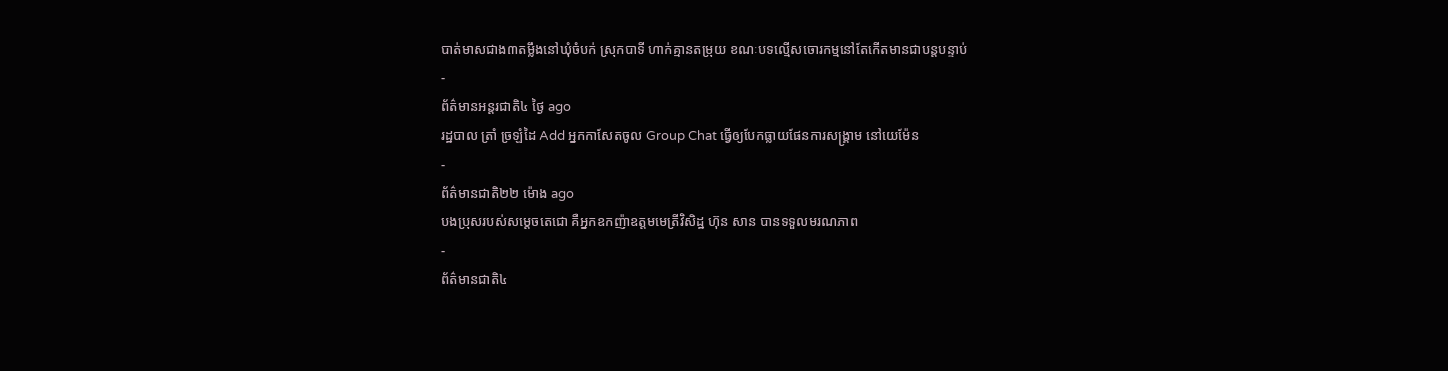បាត់មាសជាង៣តម្លឹងនៅឃុំចំបក់ ស្រុកបាទី ហាក់គ្មានតម្រុយ ខណៈបទល្មើសចោរកម្មនៅតែកើតមានជាបន្តបន្ទាប់
-
ព័ត៌មានអន្ដរជាតិ៤ ថ្ងៃ ago
រដ្ឋបាល ត្រាំ ច្រឡំដៃ Add អ្នកកាសែតចូល Group Chat ធ្វើឲ្យបែកធ្លាយផែនការសង្គ្រាម នៅយេម៉ែន
-
ព័ត៌មានជាតិ២២ ម៉ោង ago
បងប្រុសរបស់សម្ដេចតេជោ គឺអ្នកឧកញ៉ាឧត្តមមេត្រីវិសិដ្ឋ ហ៊ុន សាន បានទទួលមរណភាព
-
ព័ត៌មានជាតិ៤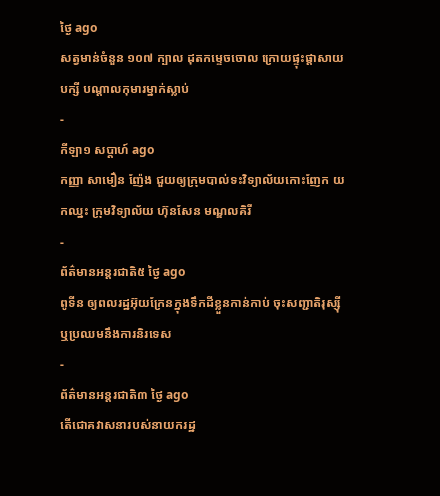ថ្ងៃ ago
សត្វមាន់ចំនួន ១០៧ ក្បាល ដុតកម្ទេចចោល ក្រោយផ្ទុះផ្ដាសាយបក្សី បណ្តាលកុមារម្នាក់ស្លាប់
-
កីឡា១ សប្តាហ៍ ago
កញ្ញា សាមឿន ញ៉ែង ជួយឲ្យក្រុមបាល់ទះវិទ្យាល័យកោះញែក យកឈ្នះ ក្រុមវិទ្យាល័យ ហ៊ុនសែន មណ្ឌលគិរី
-
ព័ត៌មានអន្ដរជាតិ៥ ថ្ងៃ ago
ពូទីន ឲ្យពលរដ្ឋអ៊ុយក្រែនក្នុងទឹកដីខ្លួនកាន់កាប់ ចុះសញ្ជាតិរុស្ស៊ី ឬប្រឈមនឹងការនិរទេស
-
ព័ត៌មានអន្ដរជាតិ៣ ថ្ងៃ ago
តើជោគវាសនារបស់នាយករដ្ឋ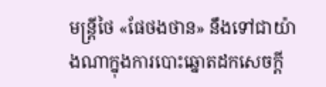មន្ត្រីថៃ «ផែថងថាន» នឹងទៅជាយ៉ាងណាក្នុងការបោះឆ្នោតដកសេចក្តី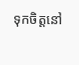ទុកចិត្តនៅ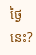ថ្ងៃនេះ?